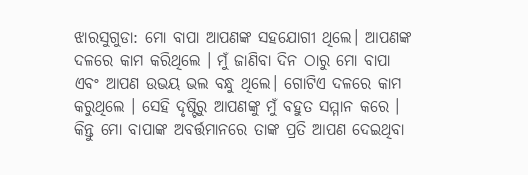ଝାରସୁଗୁଡା: ମୋ ବାପା ଆପଣଙ୍କ ସହଯୋଗୀ ଥିଲେ। ଆପଣଙ୍କ ଦଳରେ କାମ କରିଥିଲେ । ମୁଁ ଜାଣିବା ଦିନ ଠାରୁ ମୋ ବାପା ଏବଂ ଆପଣ ଉଭୟ ଭଲ ବନ୍ଧୁ ଥିଲେ। ଗୋଟିଏ ଦଳରେ କାମ କରୁଥିଲେ । ସେହି ଦୃଷ୍ଟିରୁ ଆପଣଙ୍କୁ ମୁଁ ବହୁତ ସମ୍ମାନ କରେ । କିନ୍ତୁ ମୋ ବାପାଙ୍କ ଅବର୍ତ୍ତମାନରେ ତାଙ୍କ ପ୍ରତି ଆପଣ ଦେଇଥିବା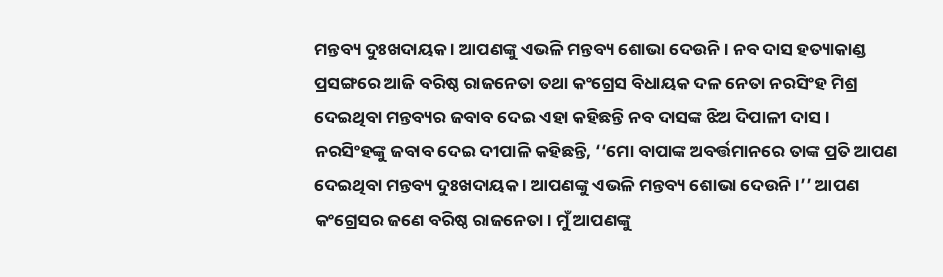ମନ୍ତବ୍ୟ ଦୁଃଖଦାୟକ । ଆପଣଙ୍କୁ ଏଭଳି ମନ୍ତବ୍ୟ ଶୋଭା ଦେଉନି । ନବ ଦାସ ହତ୍ୟାକାଣ୍ଡ ପ୍ରସଙ୍ଗରେ ଆଜି ବରିଷ୍ଠ ରାଜନେତା ତଥା କଂଗ୍ରେସ ବିଧାୟକ ଦଳ ନେତା ନରସିଂହ ମିଶ୍ର ଦେଇଥିବା ମନ୍ତବ୍ୟର ଜବାବ ଦେଇ ଏହା କହିଛନ୍ତି ନବ ଦାସଙ୍କ ଝିଅ ଦିପାଳୀ ଦାସ ।
ନରସିଂହଙ୍କୁ ଜବାବ ଦେଇ ଦୀପାଳି କହିଛନ୍ତି, ‘‘ମୋ ବାପାଙ୍କ ଅବର୍ତ୍ତମାନରେ ତାଙ୍କ ପ୍ରତି ଆପଣ ଦେଇଥିବା ମନ୍ତବ୍ୟ ଦୁଃଖଦାୟକ । ଆପଣଙ୍କୁ ଏଭଳି ମନ୍ତବ୍ୟ ଶୋଭା ଦେଉନି ।’’ ଆପଣ କଂଗ୍ରେସର ଜଣେ ବରିଷ୍ଠ ରାଜନେତା। ମୁଁ ଆପଣଙ୍କୁ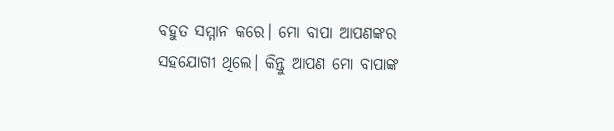ବହୁତ ସମ୍ମାନ କରେ। ମୋ ବାପା ଆପଣଙ୍କର ସହଯୋଗୀ ଥିଲେ। କିନ୍ତୁ ଆପଣ ମୋ ବାପାଙ୍କ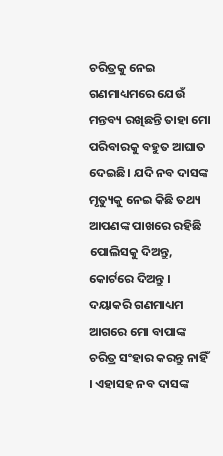ଚରିତ୍ରକୁ ନେଇ ଗଣମାଧ୍ୟମରେ ଯେଉଁ ମନ୍ତବ୍ୟ ରଖିଛନ୍ତି ତାହା ମୋ ପରିବାରକୁ ବହୁତ ଆଘାତ ଦେଇଛି। ଯଦି ନବ ଦାସଙ୍କ ମୃତ୍ୟୁକୁ ନେଇ କିଛି ତଥ୍ୟ ଆପଣଙ୍କ ପାଖରେ ରହିଛି ପୋଲିସକୁ ଦିଅନ୍ତୁ, କୋର୍ଟରେ ଦିଅନ୍ତୁ । ଦୟାକରି ଗଣମାଧ୍ୟମ ଆଗରେ ମୋ ବାପାଙ୍କ ଚରିତ୍ର ସଂହାର କରନ୍ତୁ ନାହିଁ । ଏହାସହ ନବ ଦାସଙ୍କ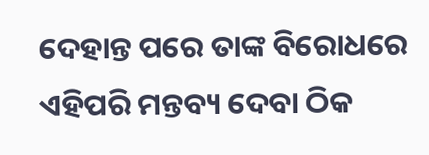ଦେହାନ୍ତ ପରେ ତାଙ୍କ ବିରୋଧରେ ଏହିପରି ମନ୍ତବ୍ୟ ଦେବା ଠିକ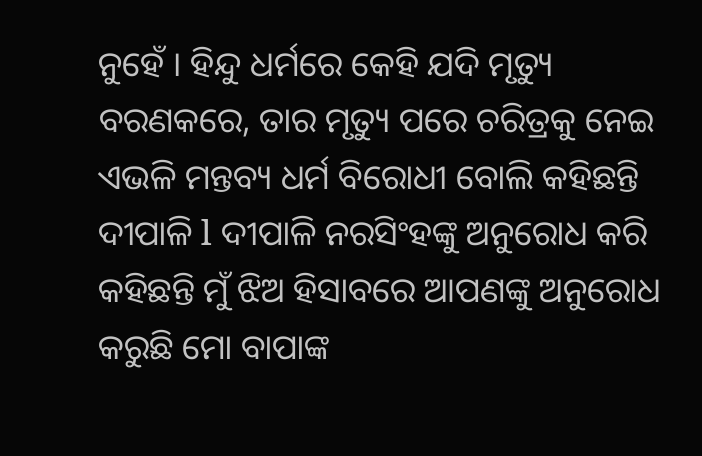ନୁହେଁ । ହିନ୍ଦୁ ଧର୍ମରେ କେହି ଯଦି ମୃତ୍ୟୁ ବରଣକରେ, ତାର ମୃତ୍ୟୁ ପରେ ଚରିତ୍ରକୁ ନେଇ ଏଭଳି ମନ୍ତବ୍ୟ ଧର୍ମ ବିରୋଧୀ ବୋଲି କହିଛନ୍ତି ଦୀପାଳି l ଦୀପାଳି ନରସିଂହଙ୍କୁ ଅନୁରୋଧ କରି କହିଛନ୍ତି ମୁଁ ଝିଅ ହିସାବରେ ଆପଣଙ୍କୁ ଅନୁରୋଧ କରୁଛି ମୋ ବାପାଙ୍କ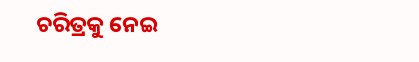ଚରିତ୍ରକୁ ନେଇ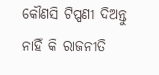କୌଣସି ଟିପ୍ପଣୀ ଦିଅନ୍ତୁ ନାହିଁ କି ରାଜନୀତି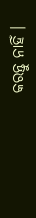କରନ୍ତୁ ନାହିଁ ।